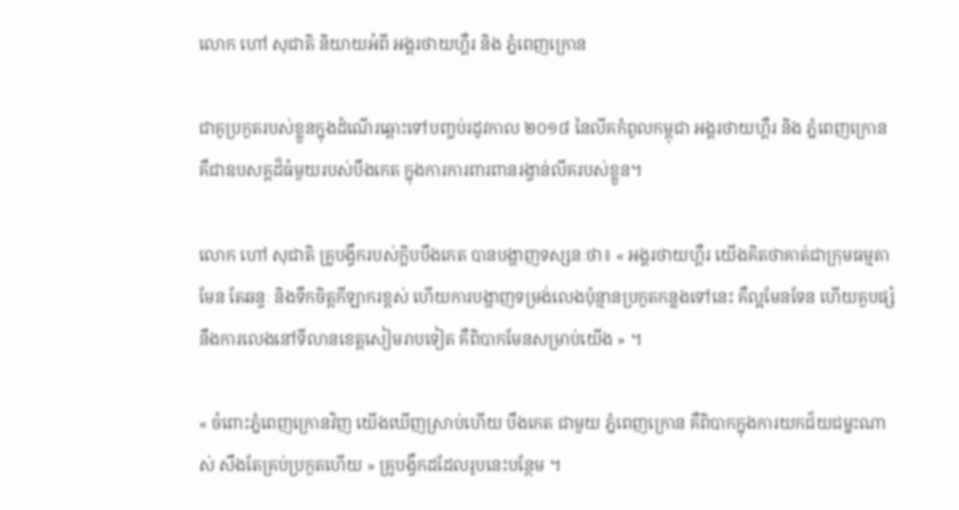លោក ហៅ សុជាតិ និយាយអំពី អង្គរថាយហ្គឺរ និង ភ្នំពេញក្រោន

ជាគូប្រកួតរបស់ខ្លួនក្នុងដំណើរឆ្ពោះទៅបញ្ចប់រដូវកាល ២០១៨ នៃលីគកំពូលកម្ពុជា អង្គរថាយហ្គឺរ និង ភ្នំពេញក្រោន គឺជាឧបសគ្គដ៏ធំមួយរបស់បឹងកេត ក្នុងការការពារពានរង្វាន់លីគរបស់ខ្លួន។

លោក ហៅ សុជាតិ គ្រូបង្វឹករបស់ក្លិបបឹងកេត បានបង្ហាញទស្សនៈថា៖ « អង្គរថាយហ្គឺរ យើងគិតថាគាត់ជាក្រុមធម្មតាមែន តែឆន្ទៈ និងទឹកចិត្តកីឡាករខ្ពស់ ហើយការបង្ហាញទម្រង់លេងប៉ុន្មានប្រកួតកន្លងទៅនេះ គឺល្អមែនទែន ហើយគួបផ្សំនឹងការលេងនៅទីលានខេត្តសៀមរាបទៀត គឺពិបាកមែនសម្រាប់យើង » ។

« ចំពោះភ្នំពេញក្រោនវិញ យើងឃើញស្រាប់ហើយ បឹងកេត ជាមួយ ភ្នំពេញក្រោន គឺពិបាកក្នុងការយកជ័យជម្នះណាស់ សឹងតែគ្រប់ប្រកួតហើយ » គ្រូបង្វឹកដដែលរូបនេះបន្ថែម ។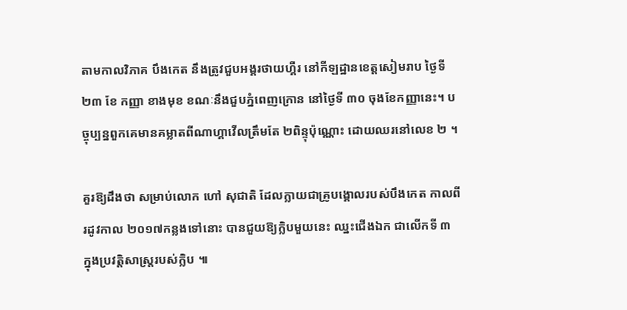តាមកាលវិភាគ បឹងកេត នឹងត្រូវជួបអង្គរថាយហ្គឺរ នៅកីឡដ្ឋានខេត្តសៀមរាប ថ្ងៃទី ២៣ ខែ កញ្ញា ខាងមុខ ខណៈនឹងជួបភ្នំពេញក្រោន នៅថ្ងៃទី ៣០ ចុងខែកញ្ញានេះ។ បច្ចុប្បន្នពួកគេមានគម្លាតពីណាហ្គាវើលត្រឹមតែ ២ពិន្ទុប៉ុណ្ណោះ ដោយឈរនៅលេខ ២ ។

គួរឱ្យដឹងថា សម្រាប់លោក ហៅ សុជាតិ ដែលក្លាយជាគ្រូបង្គោលរបស់បឹងកេត កាលពីរដូវកាល ២០១៧កន្លងទៅនោះ បានជួយឱ្យក្លិបមួយនេះ ឈ្នះជើងឯក ជាលើកទី ៣ ក្នុងប្រវត្តិសាស្រ្តរបស់ក្លិប ៕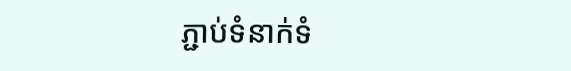ភ្ជាប់ទំនាក់ទំ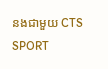នងជាមួយ CTS SPORT